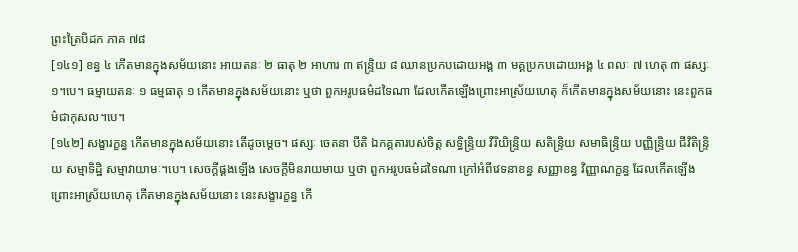ព្រះត្រៃបិដក ភាគ ៧៨
[១៤១] ខន្ធ ៤ កើតមានក្នុងសម័យនោះ អាយតនៈ ២ ធាតុ ២ អាហារ ៣ ឥន្ទ្រិយ ៨ ឈានប្រកបដោយអង្គ ៣ មគ្គប្រកបដោយអង្គ ៤ ពលៈ ៧ ហេតុ ៣ ផស្សៈ ១។បេ។ ធម្មាយតនៈ ១ ធម្មធាតុ ១ កើតមានក្នុងសម័យនោះ ឬថា ពួកអរូបធម៌ដទៃណា ដែលកើតឡើងព្រោះអាស្រ័យហេតុ ក៏កើតមានក្នុងសម័យនោះ នេះពួកធម៌ជាកុសល។បេ។
[១៤២] សង្ខារក្ខន្ធ កើតមានក្នុងសម័យនោះ តើដូចម្តេច។ ផស្សៈ ចេតនា បីតិ ឯកគ្គតារបស់ចិត្ត សទ្ធិន្ទ្រិយ វីរិយិន្ទ្រិយ សតិន្ទ្រិយ សមាធិន្ទ្រិយ បញ្ញិន្ទ្រិយ ជីវិតិន្ទ្រិយ សម្មាទិដ្ឋិ សម្មាវាយាមៈ។បេ។ សេចក្តីផ្គងឡើង សេចក្តីមិនរាយមាយ ឬថា ពួកអរូបធម៌ដទៃណា ក្រៅអំពីវេទនាខន្ធ សញ្ញាខន្ធ វិញ្ញាណក្ខន្ធ ដែលកើតឡើងព្រោះអាស្រ័យហេតុ កើតមានក្នុងសម័យនោះ នេះសង្ខារក្ខន្ធ កើ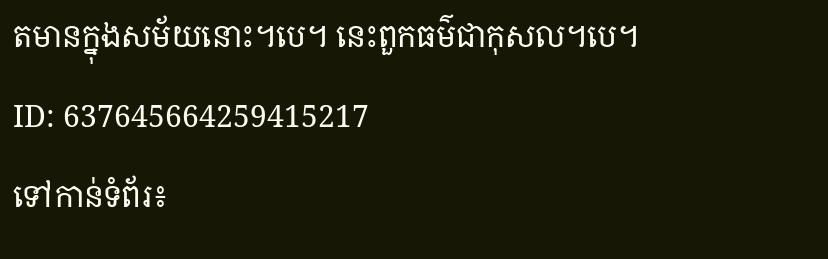តមានក្នុងសម័យនោះ។បេ។ នេះពួកធម៌ជាកុសល។បេ។
ID: 637645664259415217
ទៅកាន់ទំព័រ៖